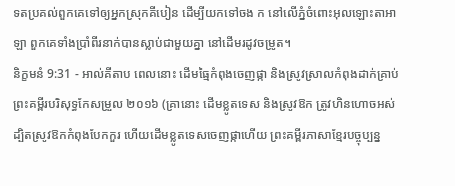ទតប្រគល់ពួកគេទៅឲ្យអ្នកស្រុកគីបៀន ដើម្បីយកទៅចង ក នៅលើភ្នំចំពោះអុលឡោះតាអាឡា ពួកគេទាំងប្រាំពីរនាក់បានស្លាប់ជាមួយគ្នា នៅដើមរដូវចម្រូត។
និក្ខមនំ 9:31 - អាល់គីតាប ពេលនោះ ដើមធ្មៃកំពុងចេញផ្កា និងស្រូវស្រាលកំពុងដាក់គ្រាប់ ព្រះគម្ពីរបរិសុទ្ធកែសម្រួល ២០១៦ (គ្រានោះ ដើមខ្លូតទេស និងស្រូវឱក ត្រូវហិនហោចអស់ ដ្បិតស្រូវឱកកំពុងបែកកួរ ហើយដើមខ្លូតទេសចេញផ្កាហើយ ព្រះគម្ពីរភាសាខ្មែរបច្ចុប្បន្ន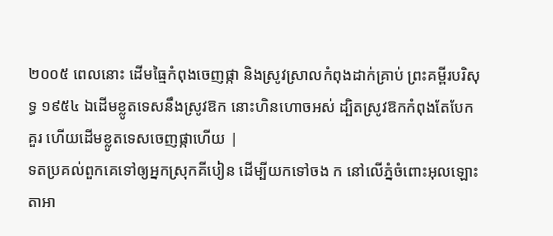២០០៥ ពេលនោះ ដើមធ្មៃកំពុងចេញផ្កា និងស្រូវស្រាលកំពុងដាក់គ្រាប់ ព្រះគម្ពីរបរិសុទ្ធ ១៩៥៤ ឯដើមខ្លូតទេសនឹងស្រូវឱក នោះហិនហោចអស់ ដ្បិតស្រូវឱកកំពុងតែបែកគួរ ហើយដើមខ្លូតទេសចេញផ្កាហើយ |
ទតប្រគល់ពួកគេទៅឲ្យអ្នកស្រុកគីបៀន ដើម្បីយកទៅចង ក នៅលើភ្នំចំពោះអុលឡោះតាអា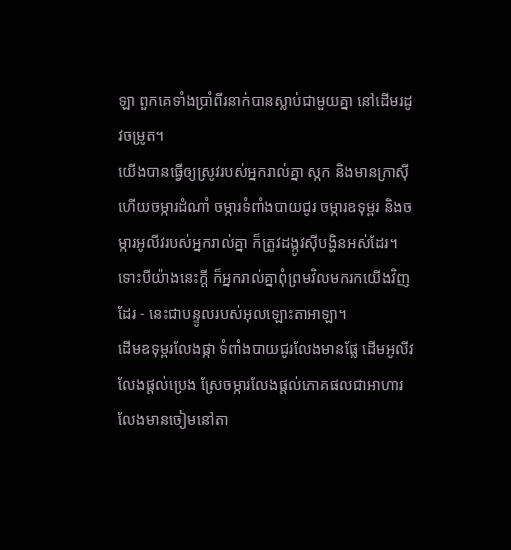ឡា ពួកគេទាំងប្រាំពីរនាក់បានស្លាប់ជាមួយគ្នា នៅដើមរដូវចម្រូត។
យើងបានធ្វើឲ្យស្រូវរបស់អ្នករាល់គ្នា ស្កក និងមានក្រាស៊ី ហើយចម្ការដំណាំ ចម្ការទំពាំងបាយជូរ ចម្ការឧទុម្ពរ និងចម្ការអូលីវរបស់អ្នករាល់គ្នា ក៏ត្រូវដង្កូវស៊ីបង្ហិនអស់ដែរ។ ទោះបីយ៉ាងនេះក្ដី ក៏អ្នករាល់គ្នាពុំព្រមវិលមករកយើងវិញដែរ - នេះជាបន្ទូលរបស់អុលឡោះតាអាឡា។
ដើមឧទុម្ពរលែងផ្កា ទំពាំងបាយជូរលែងមានផ្លែ ដើមអូលីវលែងផ្តល់ប្រេង ស្រែចម្ការលែងផ្តល់ភោគផលជាអាហារ លែងមានចៀមនៅតា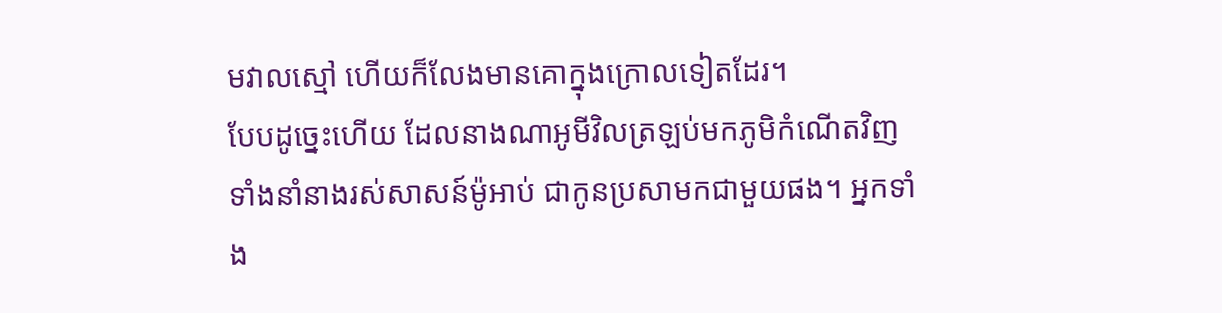មវាលស្មៅ ហើយក៏លែងមានគោក្នុងក្រោលទៀតដែរ។
បែបដូច្នេះហើយ ដែលនាងណាអូមីវិលត្រឡប់មកភូមិកំណើតវិញ ទាំងនាំនាងរស់សាសន៍ម៉ូអាប់ ជាកូនប្រសាមកជាមួយផង។ អ្នកទាំង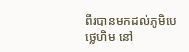ពីរបានមកដល់ភូមិបេថ្លេហិម នៅ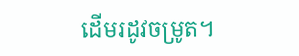ដើមរដូវចម្រូត។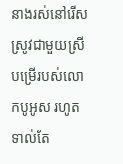នាងរស់នៅរើសស្រូវជាមួយស្រីបម្រើរបស់លោកបូអូស រហូតទាល់តែ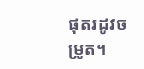ផុតរដូវចម្រូត។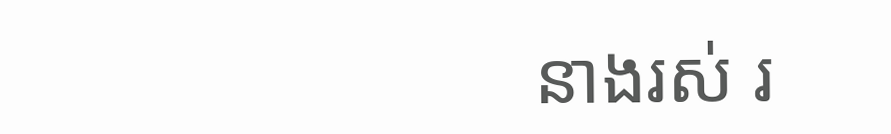នាងរស់ រ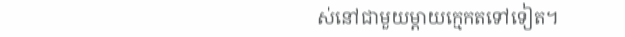ស់នៅជាមួយម្តាយក្មេកតទៅទៀត។